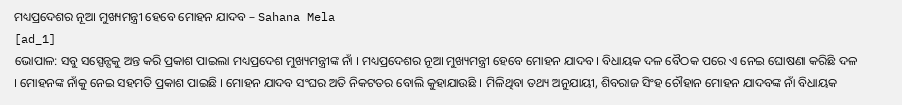ମଧ୍ୟପ୍ରଦେଶର ନୂଆ ମୁଖ୍ୟମନ୍ତ୍ରୀ ହେବେ ମୋହନ ଯାଦବ – Sahana Mela
[ad_1]
ଭୋପାଳ: ସବୁ ସସ୍ପେନ୍ସକୁ ଅନ୍ତ କରି ପ୍ରକାଶ ପାଇଲା ମଧ୍ୟପ୍ରଦେଶ ମୁଖ୍ୟମନ୍ତ୍ରୀଙ୍କ ନାଁ । ମଧ୍ୟପ୍ରଦେଶର ନୂଆ ମୁଖ୍ୟମନ୍ତ୍ରୀ ହେବେ ମୋହନ ଯାଦବ । ବିଧାୟକ ଦଳ ବୈଠକ ପରେ ଏ ନେଇ ଘୋଷଣା କରିଛି ଦଳ । ମୋହନଙ୍କ ନାଁକୁ ନେଇ ସହମତି ପ୍ରକାଶ ପାଇଛି । ମୋହନ ଯାଦବ ସଂଘର ଅତି ନିକଟତର ବୋଲି କୁହାଯାଉଛି । ମିଳିଥିବା ତଥ୍ୟ ଅନୁଯାୟୀ, ଶିବରାଜ ସିଂହ ଚୌହାନ ମୋହନ ଯାଦବଙ୍କ ନାଁ ବିଧାୟକ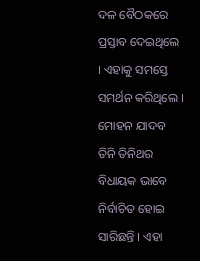ଦଳ ବୈଠକରେ ପ୍ରସ୍ତାବ ଦେଇଥିଲେ । ଏହାକୁ ସମସ୍ତେ ସମର୍ଥନ କରିଥିଲେ ।
ମୋହନ ଯାଦବ ତିନି ତିନିଥର ବିଧାୟକ ଭାବେ ନିର୍ବାଚିତ ହୋଇ ସାରିଛନ୍ତି । ଏହା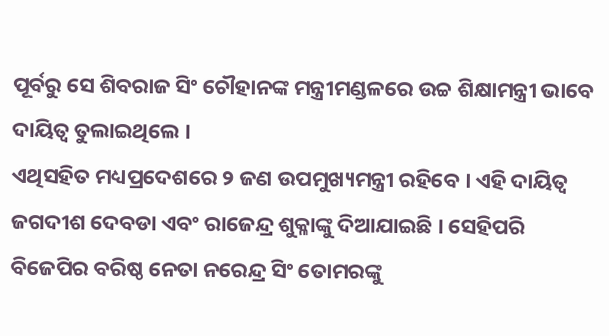ପୂର୍ବରୁ ସେ ଶିବରାଜ ସିଂ ଚୌହାନଙ୍କ ମନ୍ତ୍ରୀମଣ୍ଡଳରେ ଉଚ୍ଚ ଶିକ୍ଷାମନ୍ତ୍ରୀ ଭାବେ ଦାୟିତ୍ୱ ତୁଲାଇଥିଲେ ।
ଏଥିସହିତ ମଧ୍ୟପ୍ରଦେଶରେ ୨ ଜଣ ଉପମୁଖ୍ୟମନ୍ତ୍ରୀ ରହିବେ । ଏହି ଦାୟିତ୍ୱ ଜଗଦୀଶ ଦେବଡା ଏବଂ ରାଜେନ୍ଦ୍ର ଶୁକ୍ଳାଙ୍କୁ ଦିଆଯାଇଛି । ସେହିପରି ବିଜେପିର ବରିଷ୍ଠ ନେତା ନରେନ୍ଦ୍ର ସିଂ ତୋମରଙ୍କୁ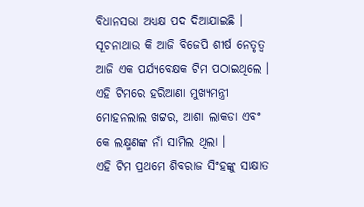ବିଧାନସଭା ଅଧ୍ୟକ୍ଷ ପଦ ଦିଆଯାଇଛି ।
ସୂଚନାଥାଉ କି ଆଜି ବିଜେପି ଶୀର୍ଷ ନେତୃତ୍ୱ ଆଜି ଏକ ପର୍ଯ୍ୟବେକ୍ଷକ ଟିମ ପଠାଇଥିଲେ । ଏହି ଟିମରେ ହରିଆଣା ମୁଖ୍ୟମନ୍ତ୍ରୀ ମୋହନଲାଲ ଖଟ୍ଟର, ଆଶା ଲାକଡା ଏବଂ କେ ଲକ୍ଷ୍ମଣଙ୍କ ନାଁ ସାମିଲ ଥିଲା ।
ଏହି ଟିମ ପ୍ରଥମେ ଶିବରାଜ ସିଂହଙ୍କୁ ସାକ୍ଷାତ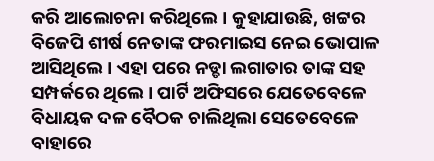କରି ଆଲୋଚନା କରିଥିଲେ । କୁହାଯାଉଛି, ଖଟ୍ଟର ବିଜେପି ଶୀର୍ଷ ନେତାଙ୍କ ଫରମାଇସ ନେଇ ଭୋପାଳ ଆସିଥିଲେ । ଏହା ପରେ ନଡ୍ଡା ଲଗାତାର ତାଙ୍କ ସହ ସମ୍ପର୍କରେ ଥିଲେ । ପାର୍ଟି ଅଫିସରେ ଯେତେବେଳେ ବିଧାୟକ ଦଳ ବୈଠକ ଚାଲିଥିଲା ସେତେବେଳେ ବାହାରେ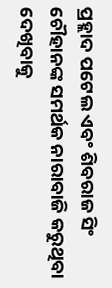ପ୍ରହ୍ଲାଦ ପଟେଲ ଏବଂ ଶିବରାଜ ସିଂ ଚୌହାନଙ୍କ ସମର୍ଥକ ନାରାବାଜି କରୁଥିବା ଦେଖିବାକୁ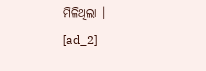ମିଳିଥିଲା ।
[ad_2]